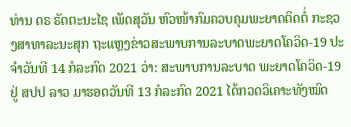ທ່ານ ດຣ ຣັດຕະນະໄຊ ເພັດສຸວັນ ຫົວໜ້າກົມຄວບຄຸມພະຍາດຕິດຕໍ່ ກະຊວງສາທາລະນະສຸກ ຖະແຫຼງຂ່າວສະພາບການລະບາດພະຍາດໂຄວິດ-19 ປະຈຳວັນທີ 14 ກໍລະກົດ 2021 ວ່າ: ສະພາບການລະບາດ ພະຍາດໂຄວິດ-19 ຢູ່ ສປປ ລາວ ມາຮອດວັນທີ 13 ກໍລະກົດ 2021 ໄດ້ກວດວິເຄາະທັງໝົດ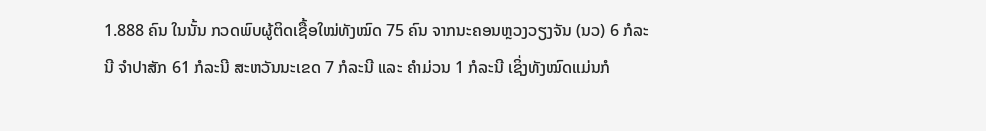1.888 ຄົນ ໃນນັ້ນ ກວດພົບຜູ້ຕິດເຊື້ອໃໝ່ທັງໝົດ 75 ຄົນ ຈາກນະຄອນຫຼວງວຽງຈັນ (ນວ) 6 ກໍລະນີ ຈໍາປາສັກ 61 ກໍລະນີ ສະຫວັນນະເຂດ 7 ກໍລະນີ ແລະ ຄໍາມ່ວນ 1 ກໍລະນີ ເຊິ່ງທັງໝົດແມ່ນກໍ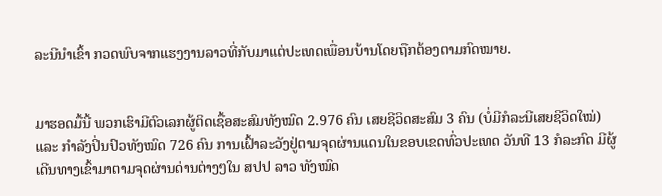ລະນີນຳເຂົ້າ ກວດພົບຈາກແຮງງານລາວທີ່ກັບມາແຕ່ປະເທດເພື່ອນບ້ານໂດຍຖືກຕ້ອງຕາມກົດໝາຍ.


ມາຮອດມື້ນີ້ ພວກເຮົາມີຕົວເລກຜູ້ຕິດເຊື້ອສະສົມທັງໝົດ 2.976 ຄົນ ເສຍຊີວິດສະສົມ 3 ຄົນ (ບໍ່ມີກໍລະນີເສຍຊີວິດໃໝ່) ແລະ ກໍາລັງປິ່ນປົວທັງໝົດ 726 ຄົນ ການເຝົ້າລະວັງຢູ່ຕາມຈຸດຜ່ານແດນໃນຂອບເຂດທົ່ວປະເທດ ວັນທີ 13 ກໍລະກົດ ມີຜູ້ເດີນທາງເຂົ້າມາຕາມຈຸດຜ່ານດ່ານຕ່າງໆໃນ ສປປ ລາວ ທັງໝົດ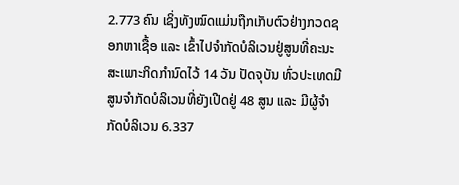2.773 ຄົນ ເຊິ່ງທັງໝົດແມ່ນຖືກເກັບຕົວຢ່າງກວດຊອກຫາເຊື້ອ ແລະ ເຂົ້າໄປຈຳກັດບໍລິເວນຢູ່ສູນທີ່ຄະນະສະເພາະກິດກຳນົດໄວ້ 14 ວັນ ປັດຈຸບັນ ທົ່ວປະເທດມີສູນຈຳກັດບໍລິເວນທີ່ຍັງເປີດຢູ່ 48 ສູນ ແລະ ມີຜູ້ຈຳກັດບໍລິເວນ 6.337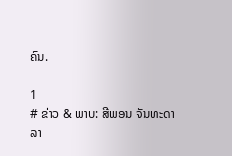ຄົນ.

1
# ຂ່າວ & ພາບ: ສີພອນ ຈັນທະດາລາ